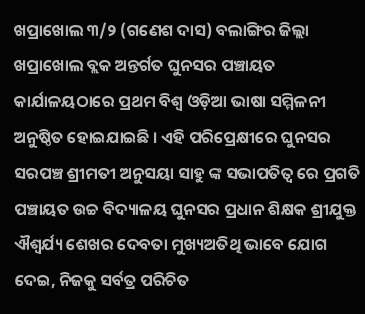ଖପ୍ରାଖୋଲ ୩/୨ (ଗଣେଶ ଦାସ) ବଲାଙ୍ଗିର ଜିଲ୍ଲା ଖପ୍ରାଖୋଲ ବ୍ଲକ ଅନ୍ତର୍ଗତ ଘୁନସର ପଞ୍ଚାୟତ କାର୍ଯାଳୟଠାରେ ପ୍ରଥମ ବିଶ୍ୱ ଓଡ଼ିଆ ଭାଷା ସମ୍ମିଳନୀ ଅନୁଷ୍ଠିତ ହୋଇଯାଇଛି । ଏହି ପରିପ୍ରେକ୍ଷୀରେ ଘୁନସର ସରପଞ୍ଚ ଶ୍ରୀମତୀ ଅନୁସୟା ସାହୁ ଙ୍କ ସଭାପତିତ୍ଵ ରେ ପ୍ରଗତି ପଞ୍ଚାୟତ ଉଚ୍ଚ ବିଦ୍ୟାଳୟ ଘୁନସର ପ୍ରଧାନ ଶିକ୍ଷକ ଶ୍ରୀଯୁକ୍ତ ଐଶ୍ଵର୍ଯ୍ୟ ଶେଖର ଦେବତା ମୁଖ୍ୟଅତିଥି ଭାବେ ଯୋଗ ଦେଇ, ନିଜକୁ ସର୍ବତ୍ର ପରିଚିତ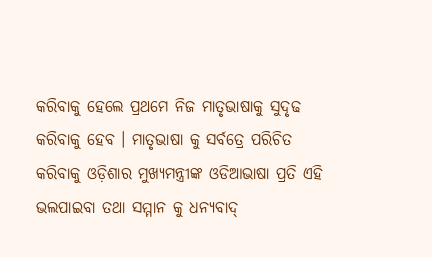କରିବାକୁ ହେଲେ ପ୍ରଥମେ ନିଜ ମାତୃଭାଷାକୁ ସୁଦୃଢ କରିବାକୁ ହେବ । ମାତୃଭାଷା କୁ ସର୍ବତ୍ରେ ପରିଚିତ କରିବାକୁ ଓଡ଼ିଶାର ମୁଖ୍ୟମନ୍ତ୍ରୀଙ୍କ ଓଡିଆଭାଷା ପ୍ରତି ଏହି ଭଲପାଇବା ତଥା ସମ୍ମାନ କୁ ଧନ୍ୟବାଦ୍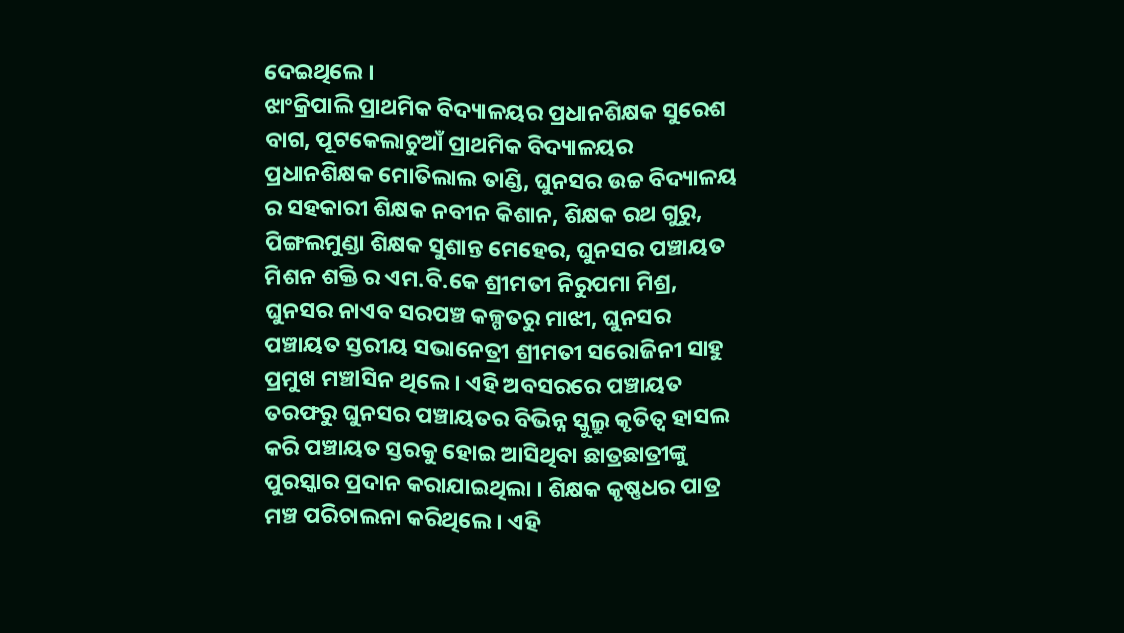ଦେଇଥିଲେ ।
ଝାଂକ୍ରିପାଲି ପ୍ରାଥମିକ ବିଦ୍ୟାଳୟର ପ୍ରଧାନଶିକ୍ଷକ ସୁରେଶ ବାଗ, ପୂଟକେଲାଚୁଆଁ ପ୍ରାଥମିକ ବିଦ୍ୟାଳୟର ପ୍ରଧାନଶିକ୍ଷକ ମୋତିଲାଲ ତାଣ୍ଡି, ଘୁନସର ଉଚ୍ଚ ବିଦ୍ୟାଳୟ ର ସହକାରୀ ଶିକ୍ଷକ ନବୀନ କିଶାନ, ଶିକ୍ଷକ ରଥ ଗୁରୁ, ପିଙ୍ଗଲମୁଣ୍ଡା ଶିକ୍ଷକ ସୁଶାନ୍ତ ମେହେର, ଘୁନସର ପଞ୍ଚାୟତ ମିଶନ ଶକ୍ତି ର ଏମ.ବି.କେ ଶ୍ରୀମତୀ ନିରୁପମା ମିଶ୍ର, ଘୁନସର ନାଏବ ସରପଞ୍ଚ କଳ୍ପତରୁ ମାଝୀ, ଘୁନସର ପଞ୍ଚାୟତ ସ୍ତରୀୟ ସଭାନେତ୍ରୀ ଶ୍ରୀମତୀ ସରୋଜିନୀ ସାହୁ ପ୍ରମୁଖ ମଞ୍ଚlସିନ ଥିଲେ । ଏହି ଅବସରରେ ପଞ୍ଚାୟତ ତରଫରୁ ଘୁନସର ପଞ୍ଚାୟତର ବିଭିନ୍ନ ସ୍କୁଲ୍ରୁ କୃତିତ୍ୱ ହାସଲ କରି ପଞ୍ଚାୟତ ସ୍ତରକୁ ହୋଇ ଆସିଥିବା ଛାତ୍ରଛାତ୍ରୀଙ୍କୁ ପୁରସ୍କାର ପ୍ରଦାନ କରାଯାଇଥିଲା । ଶିକ୍ଷକ କୃଷ୍ଣଧର ପାତ୍ର ମଞ୍ଚ ପରିଚାଲନା କରିଥିଲେ । ଏହି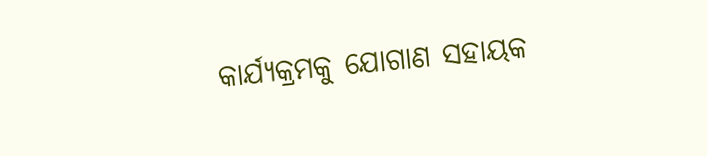କାର୍ଯ୍ୟକ୍ରମକୁ ଯୋଗାଣ ସହାୟକ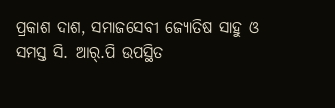ପ୍ରକାଶ ଦାଶ, ସମାଜସେବୀ ଜ୍ୟୋତିଷ ସାହୁ ଓ ସମସ୍ତ ସି. ଆର୍.ପି ଉପସ୍ଥିତ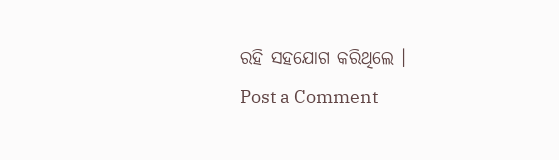ରହି ସହଯୋଗ କରିଥିଲେ ।
Post a Comment